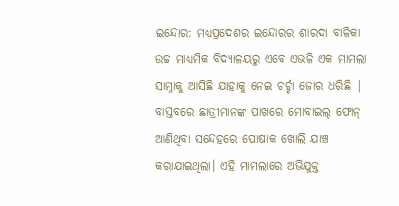ଇନ୍ଦୋର: ମଧ୍ୟପ୍ରଦେଶର ଇନ୍ଦୋରର ଶାରଦା ବାଳିକା ଉଚ୍ଚ ମାଧ୍ୟମିକ ବିଦ୍ୟାଳୟରୁ ଏବେ ଏଭଳି ଏକ ମାମଲା ସାମ୍ନାକୁ ଆସିଛି ଯାହାକୁ ନେଇ ଚର୍ଚ୍ଚା ଜୋର ଧରିଛି | ବାସ୍ତବରେ ଛାତ୍ରୀମାନଙ୍କ ପାଖରେ ମୋବାଇଲ୍ ଫୋନ୍ ଆଣିଥିବା ସନ୍ଦେହରେ ପୋଷାକ ଖୋଲି ଯାଞ୍ଚ କରାଯାଇଥିଲା। ଏହି ମାମଲାରେ ଅଭିଯୁକ୍ତ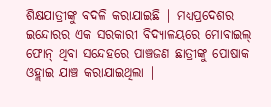ଶିକ୍ଷଯାତ୍ରୀଙ୍କୁ ବଦଳି କରାଯାଇଛି | ମଧ୍ୟପ୍ରଦେଶର ଇନ୍ଦୋରର ଏକ ସରକାରୀ ବିଦ୍ୟାଳୟରେ ମୋବାଇଲ୍ ଫୋନ୍ ଥିବା ସନ୍ଦେହରେ ପାଞ୍ଚଜଣ ଛାତ୍ରୀଙ୍କୁ ପୋଷାକ ଓହ୍ଲାଇ ଯାଞ୍ଚ କରାଯାଇଥିଲା |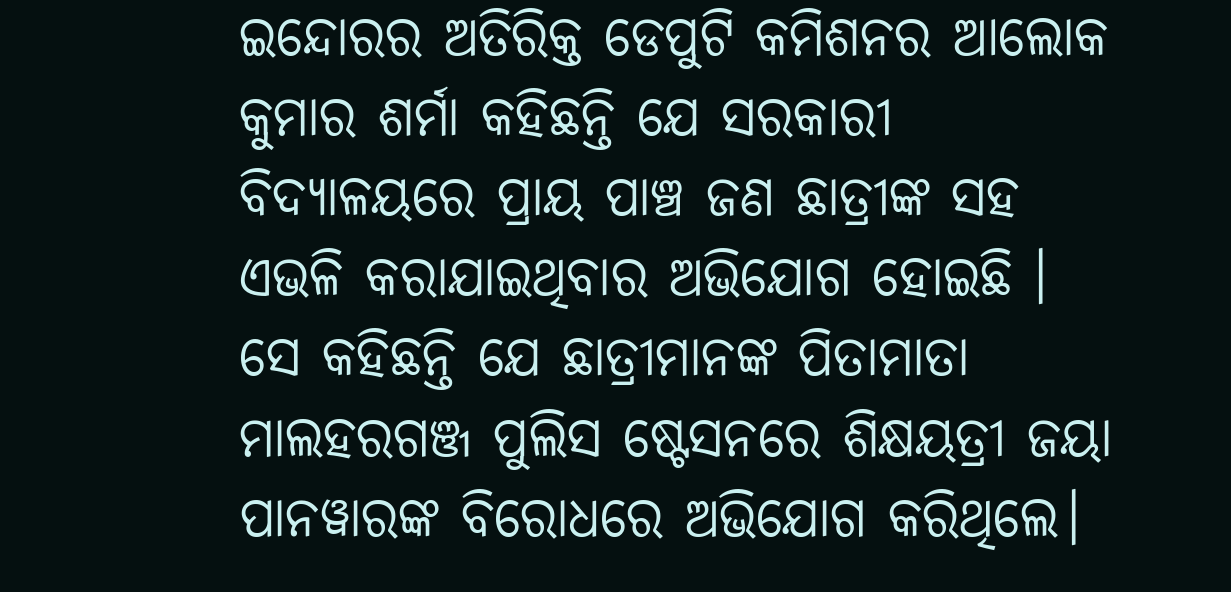ଇନ୍ଦୋରର ଅତିରିକ୍ତ ଡେପୁଟି କମିଶନର ଆଲୋକ କୁମାର ଶର୍ମା କହିଛନ୍ତି ଯେ ସରକାରୀ ବିଦ୍ୟାଳୟରେ ପ୍ରାୟ ପାଞ୍ଚ ଜଣ ଛାତ୍ରୀଙ୍କ ସହ ଏଭଳି କରାଯାଇଥିବାର ଅଭିଯୋଗ ହୋଇଛି । ସେ କହିଛନ୍ତି ଯେ ଛାତ୍ରୀମାନଙ୍କ ପିତାମାତା ମାଲହରଗଞ୍ଜ ପୁଲିସ ଷ୍ଟେସନରେ ଶିକ୍ଷୟତ୍ରୀ ଜୟା ପାନୱାରଙ୍କ ବିରୋଧରେ ଅଭିଯୋଗ କରିଥିଲେ।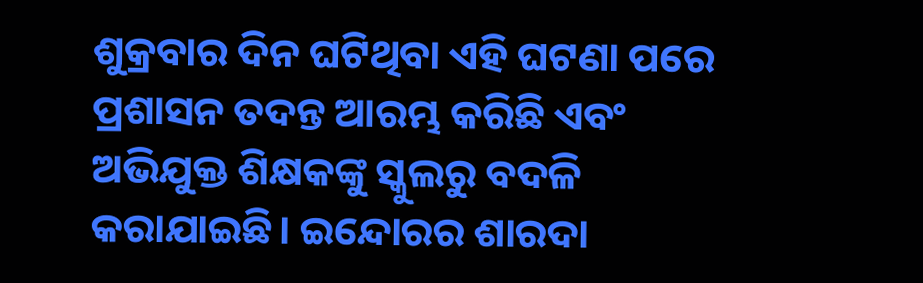ଶୁକ୍ରବାର ଦିନ ଘଟିଥିବା ଏହି ଘଟଣା ପରେ ପ୍ରଶାସନ ତଦନ୍ତ ଆରମ୍ଭ କରିଛି ଏବଂ ଅଭିଯୁକ୍ତ ଶିକ୍ଷକଙ୍କୁ ସ୍କୁଲରୁ ବଦଳି କରାଯାଇଛି। ଇନ୍ଦୋରର ଶାରଦା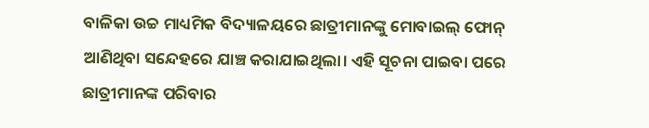ବାଳିକା ଉଚ୍ଚ ମାଧ୍ୟମିକ ବିଦ୍ୟାଳୟରେ ଛାତ୍ରୀମାନଙ୍କୁ ମୋବାଇଲ୍ ଫୋନ୍ ଆଣିଥିବା ସନ୍ଦେହରେ ଯାଞ୍ଚ କରାଯାଇଥିଲା। ଏହି ସୂଚନା ପାଇବା ପରେ ଛାତ୍ରୀମାନଙ୍କ ପରିବାର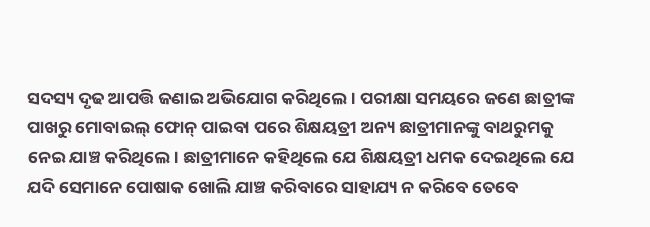ସଦସ୍ୟ ଦୃଢ ଆପତ୍ତି ଜଣାଇ ଅଭିଯୋଗ କରିଥିଲେ। ପରୀକ୍ଷା ସମୟରେ ଜଣେ ଛାତ୍ରୀଙ୍କ ପାଖରୁ ମୋବାଇଲ୍ ଫୋନ୍ ପାଇବା ପରେ ଶିକ୍ଷୟତ୍ରୀ ଅନ୍ୟ ଛାତ୍ରୀମାନଙ୍କୁ ବାଥରୁମକୁ ନେଇ ଯାଞ୍ଚ କରିଥିଲେ। ଛାତ୍ରୀମାନେ କହିଥିଲେ ଯେ ଶିକ୍ଷୟତ୍ରୀ ଧମକ ଦେଇଥିଲେ ଯେ ଯଦି ସେମାନେ ପୋଷାକ ଖୋଲି ଯାଞ୍ଚ କରିବାରେ ସାହାଯ୍ୟ ନ କରିବେ ତେବେ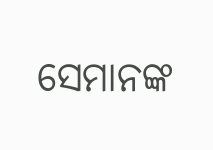ସେମାନଙ୍କ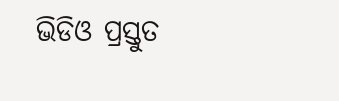ଭିଡିଓ ପ୍ରସ୍ତୁତ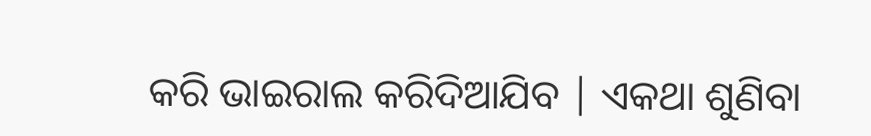କରି ଭାଇରାଲ କରିଦିଆଯିବ | ଏକଥା ଶୁଣିବା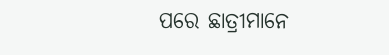ପରେ ଛାତ୍ରୀମାନେ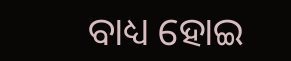ବାଧ୍ୟ ହୋଇ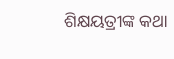ଶିକ୍ଷୟତ୍ରୀଙ୍କ କଥା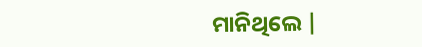ମାନିଥିଲେ |